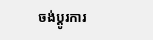ចង់ប្តូរការ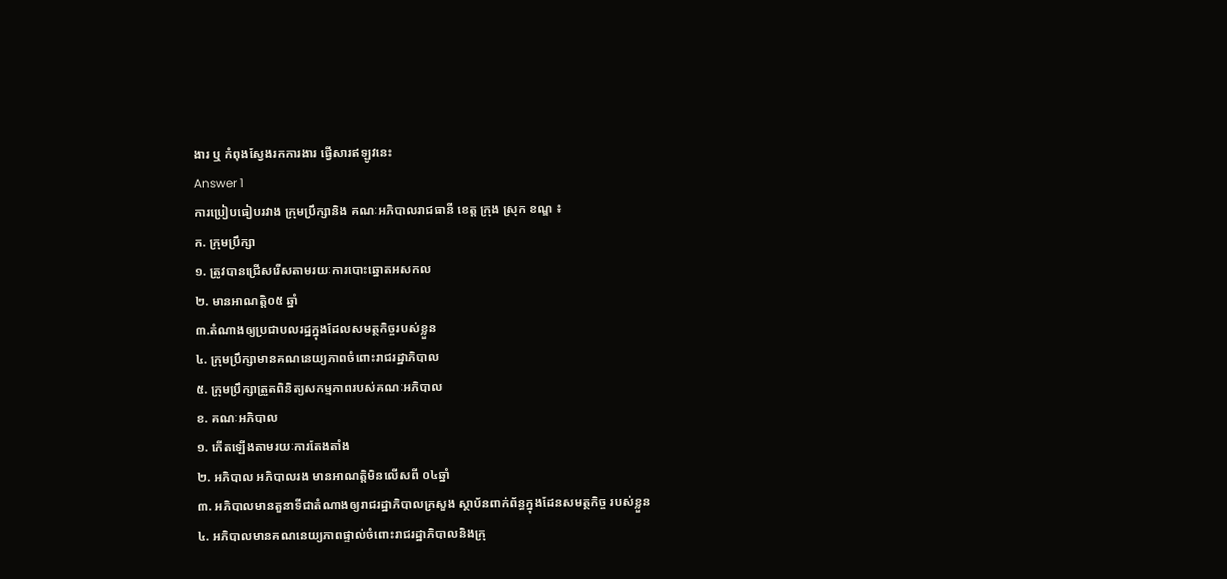ងារ ឬ កំពុងស្វែងរកការងារ ផ្វើសារឥឡូវនេះ
Answer 1
ការប្រៀបធៀបរវាង ក្រុមប្រឹក្សានិង គណៈអភិបាលរាជធានី ខេត្ត ក្រុង ស្រុក ខណ្ឌ ៖
ក. ក្រុមប្រឹក្សា
១. ត្រូវបានជ្រើសរើសតាមរយៈការបោះឆ្នោតអសកល
២. មានអាណត្តិ០៥ ឆ្នាំ
៣.តំណាងឲ្យប្រជាបលរដ្ឋក្នុងដែលសមត្ថកិច្ចរបស់ខ្លួន
៤. ក្រុមប្រឹក្សាមានគណនេយ្យភាពចំពោះរាជរដ្ឋាភិបាល
៥. ក្រុមប្រឹក្សាត្រួតពិនិត្យសកម្មភាពរបស់គណៈអភិបាល
ខ. គណៈអភិបាល
១. កើតឡើងតាមរយៈការតែងតាំង
២. អភិបាល អភិបាលរង មានអាណត្តិមិនលើសពី ០៤ឆ្នាំ
៣. អភិបាលមានតួនាទីជាតំណាងឲ្យរាជរដ្ឋាភិបាលក្រសួង ស្ថាប័នពាក់ព័ន្ធក្នុងដែនសមត្ថកិច្ច របស់ខ្លួន
៤. អភិបាលមានគណនេយ្យភាពផ្ទាល់ចំពោះរាជរដ្ឋាភិបាលនិងក្រុ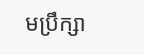មប្រឹក្សា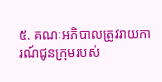៥. គណៈអភិបាលត្រូវរាយការណ៍ជូនក្រុមរបស់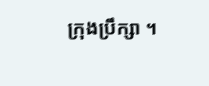ក្រុងប្រឹក្សា ។